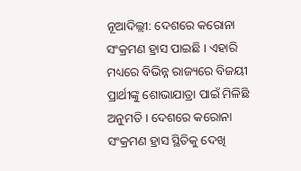ନୂଆଦିଲ୍ଲୀ: ଦେଶରେ କରୋନା ସଂକ୍ରମଣ ହ୍ରାସ ପାଇଛି । ଏହାରି ମଧ୍ୟରେ ବିଭିନ୍ନ ରାଜ୍ୟରେ ବିଜୟୀ ପ୍ରାର୍ଥୀଙ୍କୁ ଶୋଭାଯାତ୍ରା ପାଇଁ ମିଳିଛି ଅନୁମତି । ଦେଶରେ କରୋନା ସଂକ୍ରମଣ ହ୍ରାସ ସ୍ଥିତିକୁ ଦେଖି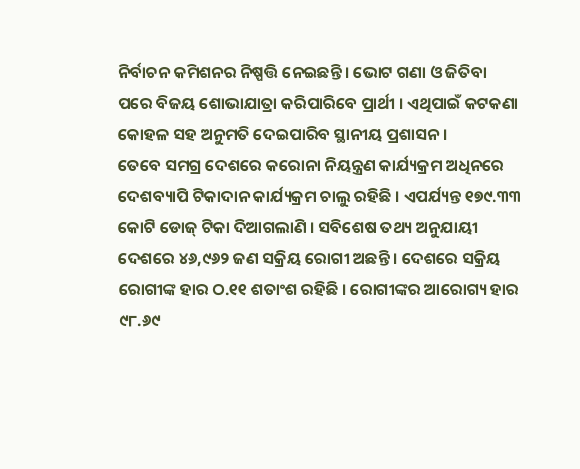ନିର୍ବାଚନ କମିଶନର ନିଷ୍ପତ୍ତି ନେଇଛନ୍ତି । ଭୋଟ ଗଣା ଓ ଜିତିବା ପରେ ବିଜୟ ଶୋଭାଯାତ୍ରା କରିପାରିବେ ପ୍ରାର୍ଥୀ । ଏଥିପାଇଁ କଟକଣା କୋହଳ ସହ ଅନୁମତି ଦେଇପାରିବ ସ୍ଥାନୀୟ ପ୍ରଶାସନ ।
ତେବେ ସମଗ୍ର ଦେଶରେ କରୋନା ନିୟନ୍ତ୍ରଣ କାର୍ଯ୍ୟକ୍ରମ ଅଧିନରେ ଦେଶବ୍ୟାପି ଟିକାଦାନ କାର୍ଯ୍ୟକ୍ରମ ଚାଲୁ ରହିଛି । ଏପର୍ଯ୍ୟନ୍ତ ୧୭୯.୩୩ କୋଟି ଡୋଜ୍ ଟିକା ଦିଆଗଲାଣି । ସବିଶେଷ ତଥ୍ୟ ଅନୁଯାୟୀ ଦେଶରେ ୪୬,୯୬୨ ଜଣ ସକ୍ରିୟ ରୋଗୀ ଅଛନ୍ତି । ଦେଶରେ ସକ୍ରିୟ ରୋଗୀଙ୍କ ହାର ଠ.୧୧ ଶତାଂଶ ରହିଛି । ରୋଗୀଙ୍କର ଆରୋଗ୍ୟ ହାର ୯୮.୬୯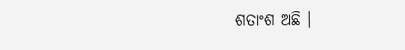ଶତାଂଶ ଅଛି ।